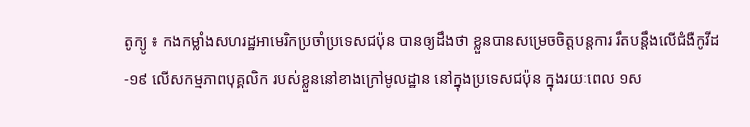តូក្យូ ៖ កងកម្លាំងសហរដ្ឋអាមេរិកប្រចាំប្រទេសជប៉ុន បានឲ្យដឹងថា ខ្លួនបានសម្រេចចិត្តបន្តការ រឹតបន្តឹងលើជំងឺកូវីដ-១៩ លើសកម្មភាពបុគ្គលិក របស់ខ្លួននៅខាងក្រៅមូលដ្ឋាន នៅក្នុងប្រទេសជប៉ុន ក្នុងរយៈពេល ១ស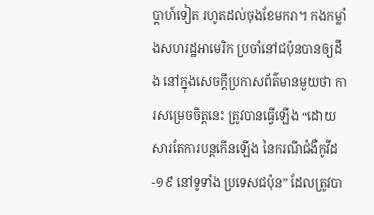ប្តាហ៍ទៀត រហូតដល់ចុងខែមករា។ កងកម្លាំងសហរដ្ឋអាមេរិក ប្រចាំនៅជប៉ុនបានឲ្យដឹង នៅក្នុងសេចក្តីប្រកាសព័ត៌មានមួយថា ការសម្រេចចិត្តនេះ ត្រូវបានធ្វើឡើង “ដោយសារតែការបន្តកើនឡើង នៃករណីជំងឺកូវីដ-១៩ នៅទូទាំង ប្រទេសជប៉ុន” ដែលត្រូវបា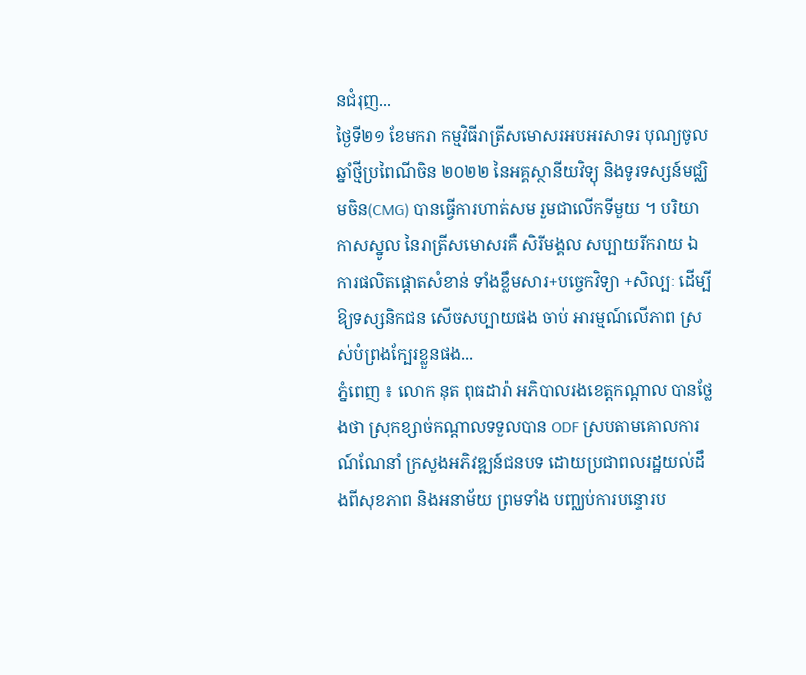នជំរុញ...
ថ្ងៃទី២១ ខែមករា កម្មវិធីរាត្រីសមោសរអបអរសាទរ បុណ្យចូលឆ្នាំថ្មីប្រពៃណីចិន ២០២២ នៃអគ្គស្ថានីយវិទ្យុ និងទូរទស្សន៍មជ្ឈិមចិន(CMG) បានធ្វើការហាត់សម រួមជាលើកទីមួយ ។ បរិយាកាសស្នូល នៃរាត្រីសមោសរគឺ សិរីមង្គល សប្បាយរីករាយ ឯការផលិតផ្តោតសំខាន់ ទាំងខ្លឹមសារ+បច្ចេកវិទ្យា +សិល្បៈ ដើម្បីឱ្យទស្សនិកជន សើចសប្បាយផង ចាប់ អារម្មណ៍លើភាព ស្រស់បំព្រងក្បែរខ្លួនផង...
ភ្នំពេញ ៖ លោក នុត ពុធដារ៉ា អភិបាលរងខេត្តកណ្តាល បានថ្លែងថា ស្រុកខ្សាច់កណ្ដាលទទួលបាន ODF ស្របតាមគោលការណ៍ណែនាំ ក្រសួងអភិវឌ្ឍន៍ជនបទ ដោយប្រជាពលរដ្ឋយល់ដឹងពីសុខភាព និងអនាម័យ ព្រមទាំង បញ្ឈប់ការបន្ទោរប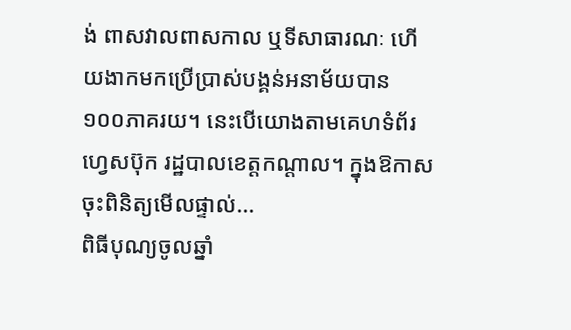ង់ ពាសវាលពាសកាល ឬទីសាធារណៈ ហើយងាកមកប្រើប្រាស់បង្គន់អនាម័យបាន ១០០ភាគរយ។ នេះបេីយោងតាមគេហទំព័រហ្វេសប៊ុក រដ្ឋបាលខេត្តកណ្ដាល។ ក្នុងឱកាសចុះពិនិត្យមើលផ្ទាល់...
ពិធីបុណ្យចូលឆ្នាំ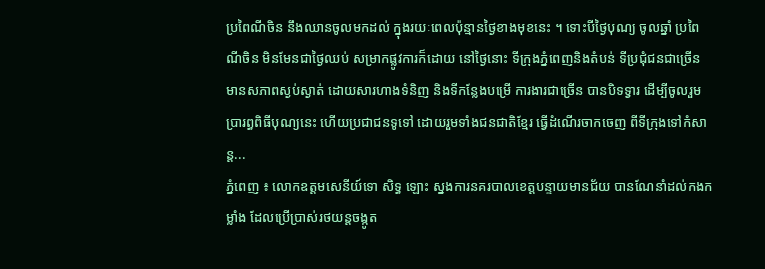ប្រពៃណីចិន នឹងឈានចូលមកដល់ ក្នុងរយៈពេលប៉ុន្មានថ្ងៃខាងមុខនេះ ។ ទោះបីថ្ងៃបុណ្យ ចូលឆ្នាំ ប្រពៃណីចិន មិនមែនជាថ្ងៃឈប់ សម្រាកផ្លូវការក៏ដោយ នៅថ្ងៃនោះ ទីក្រុងភ្នំពេញនិងតំបន់ ទីប្រជុំជនជាច្រើន មានសភាពស្ងប់ស្ងាត់ ដោយសារហាងទំនិញ និងទីកន្លែងបម្រើ ការងារជាច្រើន បានបិទទ្វារ ដើម្បីចូលរួមប្រារព្ធពិធីបុណ្យនេះ ហើយប្រជាជនទូទៅ ដោយរួមទាំងជនជាតិខ្មែរ ធ្វើដំណើរចាកចេញ ពីទីក្រុងទៅកំសាន្ត...
ភ្នំពេញ ៖ លោកឧត្ដមសេនីយ៍ទោ សិទ្ធ ឡោះ ស្នងការនគរបាលខេត្ដបន្ទាយមានជ័យ បានណែនាំដល់កងកម្លាំង ដែលប្រើប្រាស់រថយន្ដចង្កូត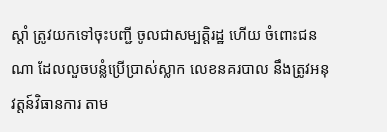ស្ដាំ ត្រូវយកទៅចុះបញ្ជី ចូលជាសម្បត្ដិរដ្ឋ ហើយ ចំពោះជនណា ដែលលួចបន្លំប្រើប្រាស់ស្លាក លេខនគរបាល នឹងត្រូវអនុវត្ដន៍វិធានការ តាម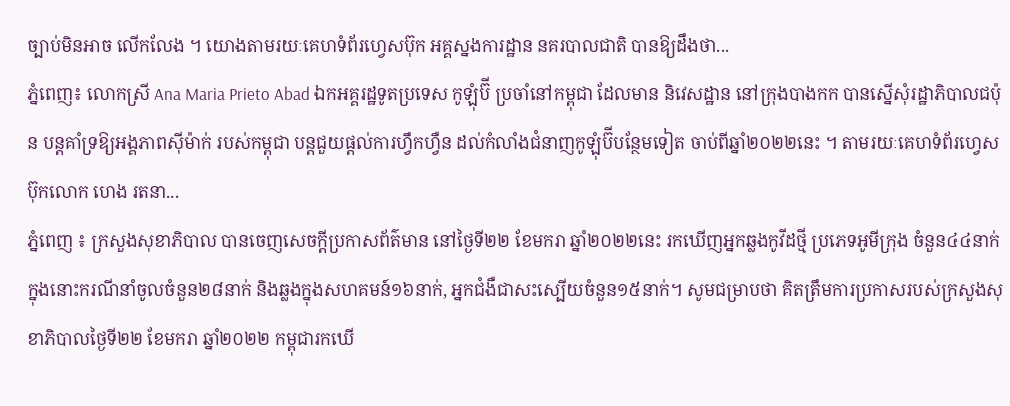ច្បាប់មិនអាច លើកលែង ។ យោងតាមរយៈគេហទំព័រហ្វេសប៊ុក អគ្គស្នងការដ្ឋាន នគរបាលជាតិ បានឱ្យដឹងថា...
ភ្នំពេញ៖ លោកស្រី Ana Maria Prieto Abad ឯកអគ្គរដ្ឋទូតប្រទេស កូឡុំប៊ី ប្រចាំនៅកម្ពុជា ដែលមាន និវេសដ្ឋាន នៅក្រុងបាងកក បានស្នើសុំរដ្ឋាភិបាលជប៉ុន បន្តគាំទ្រឱ្យអង្គភាពស៊ីម៉ាក់ របស់កម្ពុជា បន្តជួយផ្ដល់ការហ្វឹកហ្វឺន ដល់កំលាំងជំនាញកូឡុំប៊ីបន្ថែមទៀត ចាប់ពីឆ្នាំ២០២២នេះ ។ តាមរយៈគេហទំព័រហ្វេសប៊ុកលោក ហេង រតនា...
ភ្នំពេញ ៖ ក្រសួងសុខាភិបាល បានចេញសេចក្តីប្រកាសព័ត៌មាន នៅថ្ងៃទី២២ ខែមករា ឆ្នាំ២០២២នេះ រកឃើញអ្នកឆ្លងកូវីដថ្មី ប្រភេទអូមីក្រុង ចំនួន៤៤នាក់ ក្នុងនោះករណីនាំចូលចំនួន២៨នាក់ និងឆ្លងក្នុងសហគមន៍១៦នាក់, អ្នកជំងឺជាសះស្បើយចំនួន១៥នាក់។ សូមជម្រាបថា គិតត្រឹមការប្រកាសរបស់ក្រសួងសុខាភិបាលថ្ងៃទី២២ ខែមករា ឆ្នាំ២០២២ កម្ពុជារកឃើ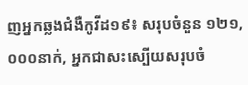ញអ្នកឆ្លងជំងឺកូវីដ១៩៖ សរុបចំនួន ១២១,០០០នាក់, អ្នកជាសះស្បើយសរុបចំ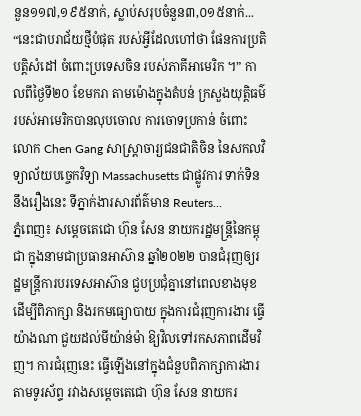នួន១១៧,១៩៥នាក់, ស្លាប់សរុបចំនួន៣,០១៥នាក់...
“នេះជាបរាជ័យថ្មីបំផុត របស់អ្វីដែលហៅថា ផែនការប្រតិបត្តិសំដៅ ចំពោះប្រទេសចិន របស់ភាគីអាមេរិក ។” កាលពីថ្ងៃទី២០ ខែមករា តាមម៉ោងក្នុងតំបន់ ក្រសួងយុត្តិធម៌ របស់អាមេរិកបានលុបចោល ការចោទប្រកាន់ ចំពោះលោក Chen Gang សាស្ត្រាចារ្យជនជាតិចិន នៃសកលវិទ្យាល័យបច្ចេកវិទ្យា Massachusetts ជាផ្លូវការ ទាក់ទិននឹងរឿងនេះ ទីភ្នាក់ងារសារព័ត៌មាន Reuters...
ភ្នំពេញ៖ សម្ដេចតេជោ ហ៊ុន សែន នាយករដ្ឋមន្រ្តីនៃកម្ពុជា ក្នុងនាមជាប្រធានអាស៊ាន ឆ្នាំ២០២២ បានជំរុញឲ្យរដ្ឋមន្ត្រីការបរទេសអាស៊ាន ជួបប្រជុំគ្នានៅពេលខាងមុខដើម្បីពិភាក្សា និងរកមធ្យោបាយ ក្នុងការជំរុញការងារ ធ្វើយ៉ាងណា ជួយដល់មីយ៉ាន់ម៉ា ឱ្យវិលទៅរកសភាពដើមវិញ។ ការជំរុញនេះ ធ្វើឡើងនៅក្នុងជំនួបពិភាក្សាការងារ តាមទូរស័ព្ទ រវាងសម្ដេចតេជោ ហ៊ុន សែន នាយករ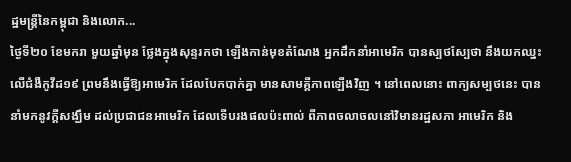ដ្ឋមន្រ្តីនៃកម្ពុជា និងលោក...
ថ្ងៃទី២០ ខែមករា មួយឆ្នាំមុន ថ្លែងក្នុងសុន្ទរកថា ឡើងកាន់មុខតំណែង អ្នកដឹកនាំអាមេរិក បានស្បថស្បែថា នឹងយកឈ្នះលើជំងឺកូវីដ១៩ ព្រមនឹងធ្វើឱ្យអាមេរិក ដែលបែកបាក់គ្នា មានសាមគ្គីភាពឡើងវិញ ។ នៅពេលនោះ ពាក្យសម្បថនេះ បាននាំមកនូវក្តីសង្ឃឹម ដល់ប្រជាជនអាមេរិក ដែលទើបរងផលប៉ះពាល់ ពីភាពចលាចលនៅវិមានរដ្ឋសភា អាមេរិក និង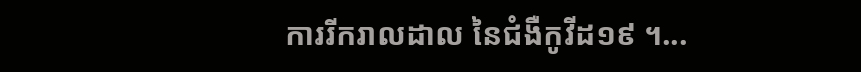ការរីករាលដាល នៃជំងឺកូវីដ១៩ ។...